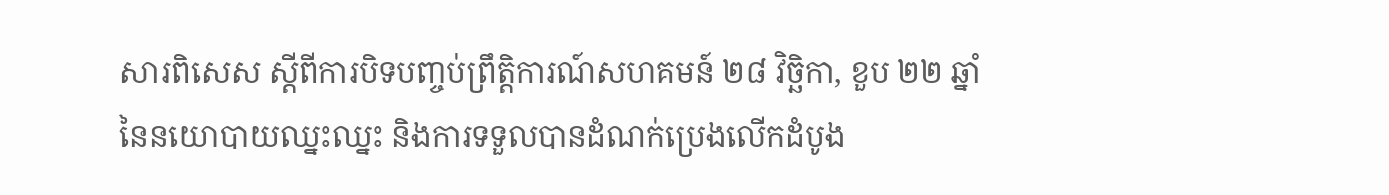សារពិសេស ស្ដីពីការបិទបញ្ចប់ព្រឹត្តិការណ៍សហគមន៍ ២៨ វិច្ឆិកា, ខួប ២២ ឆ្នាំនៃនយោបាយឈ្នះឈ្នះ និងការទទួលបានដំណក់ប្រេងលើកដំបូង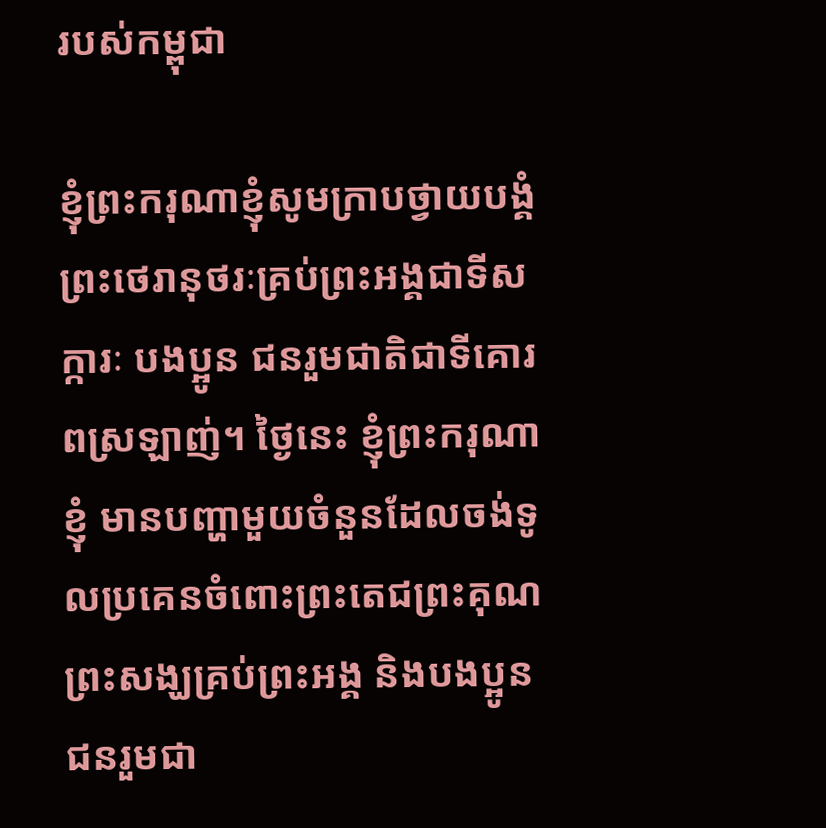របស់កម្ពុជា

ខ្ញុំព្រះករុណាខ្ញុំសូមក្រាបថ្វាយបង្គំព្រះថេរានុថរៈគ្រប់ព្រះអង្គជាទីសក្ការៈ បងប្អូន ជនរួមជាតិជាទីគោរពស្រឡាញ់។ ថ្ងៃនេះ ខ្ញុំព្រះករុណាខ្ញុំ មានបញ្ហាមួយចំនួនដែលចង់ទូលប្រគេនចំពោះព្រះតេជព្រះគុណ ព្រះសង្ឃគ្រប់ព្រះអង្គ និងបងប្អូនជនរួមជា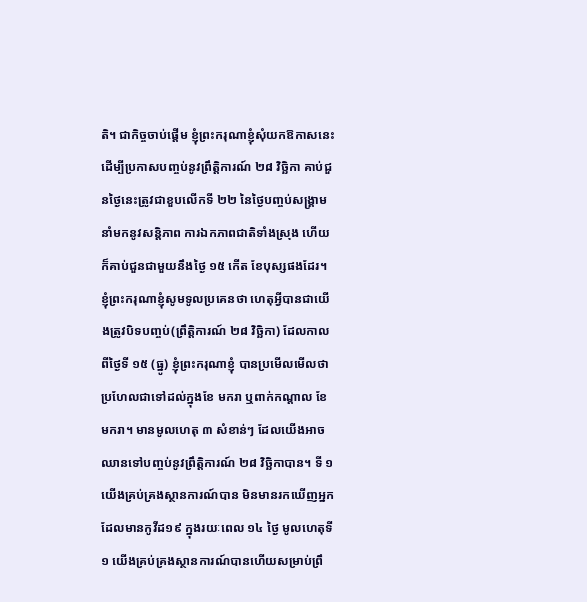តិ។ ជាកិច្ចចាប់ផ្តើម ខ្ញុំព្រះករុណាខ្ញុំសុំយកឱកាសនេះដើម្បីប្រកាសបញ្ចប់នូវព្រឹត្តិការណ៍ ២៨ វិច្ឆិកា គាប់ជួនថ្ងៃនេះត្រូវជាខួបលើកទី ២២ នៃថ្ងៃបញ្ចប់សង្រ្គាមនាំមកនូវសន្តិភាព ការឯកភាពជាតិទាំងស្រុង ហើយក៏គាប់ជួនជាមួយនឹងថ្ងៃ ១៥ កើត ខែបុស្សផងដែរ។ ខ្ញុំព្រះករុណាខ្ញុំសូមទូលប្រគេនថា ហេតុអ្វីបានជាយើងត្រូវបិទបញ្ចប់(ព្រឹត្តិការណ៍ ២៨ វិច្ឆិកា) ដែលកាលពីថ្ងៃទី ១៥ (ធ្នូ) ខ្ញុំព្រះករុណាខ្ញុំ បានប្រមើលមើលថា ប្រហែលជាទៅដល់ក្នុងខែ មករា ឬពាក់កណ្តាល ខែ មករា។ មានមូលហេតុ ៣ សំខាន់ៗ ដែលយើងអាចឈានទៅបញ្ចប់នូវព្រឹត្តិការណ៍ ២៨ វិច្ឆិកាបាន។ ទី ១ យើងគ្រប់គ្រងស្ថានការណ៍បាន មិនមានរកឃើញអ្នកដែលមានកូវីដ១៩ ក្នុងរយៈពេល ១៤ ថ្ងៃ មូលហេតុទី ១ យើងគ្រប់គ្រងស្ថានការណ៍បានហើយសម្រាប់ព្រឹ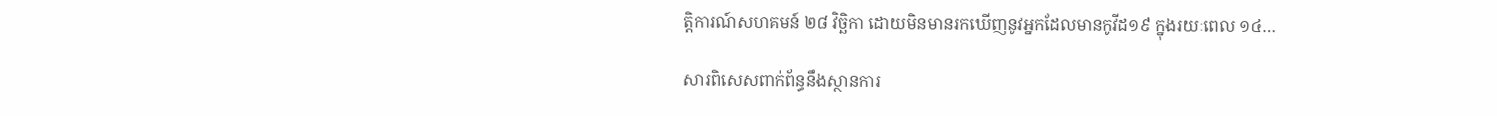ត្តិការណ៍សហគមន៍ ២៨ វិច្ឆិកា ដោយមិនមានរកឃើញនូវអ្នកដែលមានកូវីដ១៩ ក្នុងរយៈពេល ១៤…

សារពិសេសពាក់ព័ន្ធនឹងស្ថានការ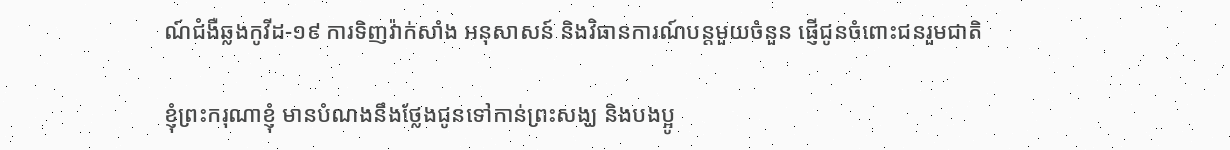ណ៍ជំងឺឆ្លងកូវីដ-១៩ ការទិញវ៉ាក់សាំង អនុសាសន៍ និងវិធានការណ៍បន្តមួយចំនួន ផ្ញើជូនចំពោះជនរួមជាតិ

ខ្ញុំព្រះករុណាខ្ញុំ មានបំណងនឹងថ្លែងជូនទៅកាន់ព្រះសង្ឃ និងបងប្អូ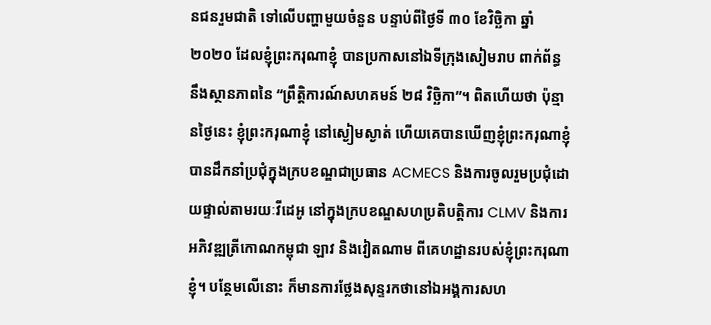នជនរួមជាតិ ទៅលើបញ្ហាមួយចំនួន បន្ទាប់ពីថ្ងៃទី ៣០ ខែវិច្ឆិកា ឆ្នាំ ២០២០ ដែលខ្ញុំព្រះករុណាខ្ញុំ បានប្រកាសនៅឯទីក្រុងសៀមរាប ពាក់ព័ន្ធ នឹងស្ថានភាពនៃ “ព្រឹត្តិការណ៍សហគមន៍ ២៨ វិច្ឆិកា”។ ពិតហើយថា ប៉ុន្មានថ្ងៃនេះ ខ្ញុំព្រះករុណាខ្ញុំ នៅស្ងៀមស្ងាត់ ហើយគេបានឃើញខ្ញុំព្រះករុណាខ្ញុំ បានដឹកនាំប្រជុំក្នុងក្របខណ្ឌជាប្រធាន ACMECS និងការចូលរួមប្រជុំដោយផ្ទាល់តាមរយៈវីដេអូ នៅក្នុងក្របខណ្ឌសហប្រតិបត្តិការ CLMV និងការអភិវឌ្ឍត្រីកោណកម្ពុជា ឡាវ និងវៀតណាម ពីគេហដ្ឋានរបស់ខ្ញុំព្រះករុណាខ្ញុំ។ បន្ថែមលើនោះ ក៏មានការថ្លែងសុន្ទរកថានៅឯអង្គការសហ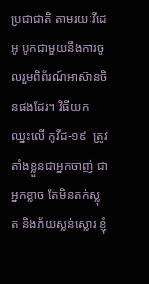ប្រជាជាតិ តាមរយៈវីដេអូ បូកជាមួយនឹងការចូលរួមពិព័រណ៍អាស៊ានចិនផងដែរ។ វិធីយកឈ្នះលើ កូវីដ-១៩  ត្រូវតាំងខ្លួនជាអ្នកចាញ់ ជាអ្នកខ្លាច តែមិនតក់ស្លុត និងភ័យស្លន់ស្លោរ ខ្ញុំ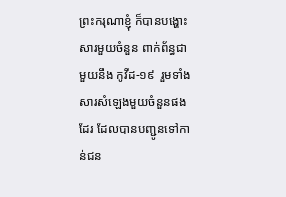ព្រះករុណាខ្ញុំ ក៏បានបង្ហោះសារមួយចំនួន ពាក់ព័ន្ធជាមួយនឹង កូវីដ-១៩  រួមទាំងសារសំឡេងមួយចំនួនផងដែរ ដែលបានបញ្ជូនទៅកាន់ជន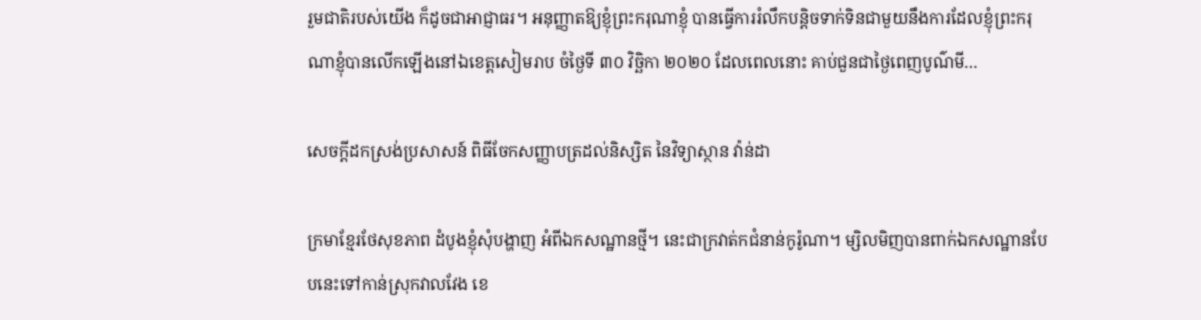រួមជាតិរបស់យើង ក៏ដូចជាអាជ្ញាធរ។ អនុញ្ញាតឱ្យខ្ញុំព្រះករុណាខ្ញុំ បានធ្វើការរំលឹកបន្ដិចទាក់ទិនជាមួយនឹងការដែលខ្ញុំព្រះករុណាខ្ញុំបានលើកឡើងនៅឯខេត្តសៀមរាប ចំថ្ងៃទី ៣០ វិច្ឆិកា ២០២០ ដែលពេលនោះ គាប់ជួនជាថ្ងៃពេញបូណ៌មី…

សេចក្តីដកស្រង់ប្រសាសន៍ ពិធីចែកសញ្ញាបត្រដល់និស្សិត នៃវិទ្យាស្ថាន វ៉ាន់ដា

ក្រមាខ្មែរថែសុខភាព ដំបូងខ្ញុំសុំបង្ហាញ អំពីឯកសណ្ឋានថ្មី។ នេះជាក្រវាត់កជំនាន់កូរ៉ូណា។ ម្សិលមិញបានពាក់ឯកសណ្ឋានបែបនេះទៅកាន់ស្រុកវាលវែង ខេ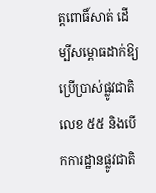ត្តពោធិ៍សាត់ ដើម្បីសម្ពោធដាក់ឱ្យប្រើប្រាស់ផ្លូវជាតិលេខ ៥៥ និងបើកការដ្ឋានផ្លូវជាតិ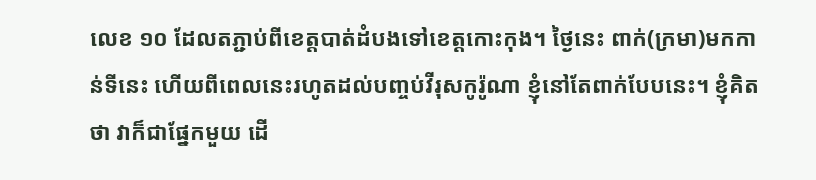លេខ ១០ ដែលតភ្ជាប់ពីខេត្តបាត់ដំបងទៅខេត្តកោះកុង។ ថ្ងៃនេះ ពាក់(ក្រមា)មកកាន់ទីនេះ ហើយពីពេលនេះរហូតដល់បញ្ចប់វីរុសកូរ៉ូណា ខ្ញុំនៅតែពាក់បែបនេះ។ ខ្ញុំគិតថា វាក៏ជាផ្នែកមួយ ដើ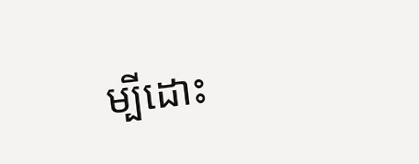ម្បីដោះ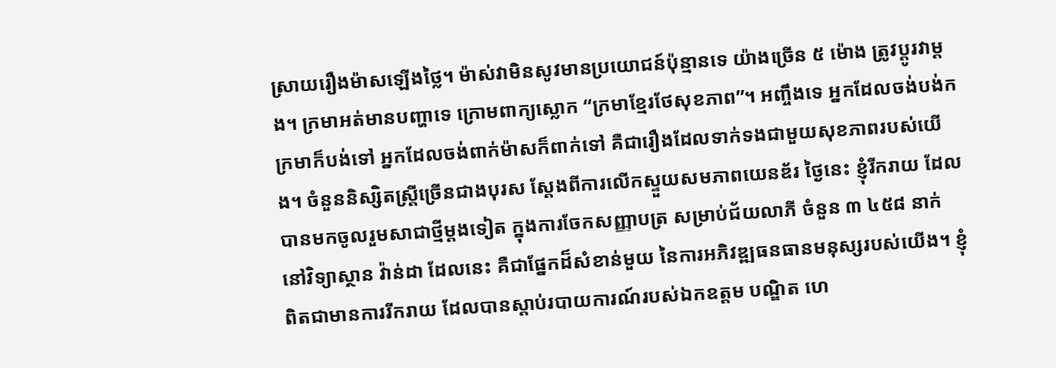ស្រាយរឿងម៉ាសឡើងថ្លៃ។ ម៉ាស់វាមិនសូវមានប្រយោជន៍ប៉ុន្មានទេ យ៉ាងច្រើន ៥ ម៉ោង ត្រូវប្ដូរវាម្ដង។ ក្រមាអត់មានបញ្ហាទេ ក្រោមពាក្យស្លោក “ក្រមាខ្មែរថែសុខភាព”។ អញ្ចឹងទេ អ្នកដែលចង់បង់កក្រមាក៏បង់ទៅ អ្នកដែលចង់ពាក់ម៉ាសក៏ពាក់ទៅ គឺជារឿងដែលទាក់ទងជាមួយសុខភាពរបស់យើង។ ចំនួននិស្សិតស្ត្រីច្រើនជាងបុរស ស្តែងពីការលើកស្ទួយសមភាពយេនឌ័រ ថ្ងៃនេះ ខ្ញុំរីករាយ ដែលបានមកចូលរួមសាជាថ្មីម្ដងទៀត ក្នុងការចែកសញ្ញាបត្រ សម្រាប់ជ័យលាភី ចំនួន ៣ ៤៥៨ នាក់ នៅវិទ្យាស្ថាន វ៉ាន់ដា ដែលនេះ គឺជាផ្នែកដ៏សំខាន់មួយ នៃការអភិវឌ្ឍធនធានមនុស្សរបស់យើង។ ខ្ញុំពិតជាមានការរីករាយ ដែលបានស្ដាប់របាយការណ៍របស់ឯកឧត្តម បណ្ឌិត ហេ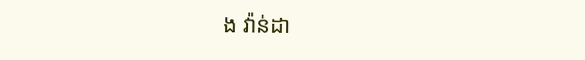ង វ៉ាន់ដា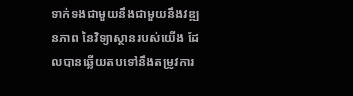ទាក់ទងជាមួយនឹងជាមួយនឹងវឌ្ឍនភាព នៃវិទ្យាស្ថានរបស់យើង ដែលបានឆ្លើយតបទៅនឹងតម្រូវការ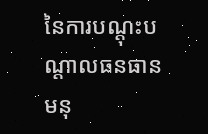នៃការបណ្ដុះបណ្ដាលធនធានមនុ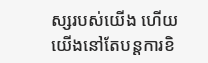ស្សរបស់យើង ហើយយើងនៅតែបន្តការខិ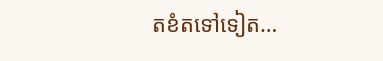តខំតទៅទៀត…